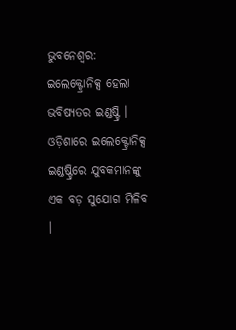ଭୁବନେଶ୍ବର: ଇଲେକ୍ଟ୍ରୋନିକ୍ସ ହେଲା ଭବିଷ୍ୟତର ଇଣ୍ଡଷ୍ଟ୍ରି । ଓଡ଼ିଶାରେ ଇଲେକ୍ଟ୍ରୋନିକ୍ସ ଇଣ୍ଡଷ୍ଟ୍ରିରେ ଯୁବକମାନଙ୍କୁ ଏକ ବଡ଼ ସୁଯୋଗ ମିଳିବ ।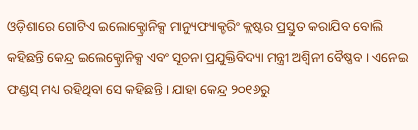ଓଡ଼ିଶାରେ ଗୋଟିଏ ଇଲୋକ୍ଟ୍ରୋନିକ୍ସ ମାନ୍ୟୁଫ୍ୟାକ୍ଚରିଂ କ୍ଲଷ୍ଟର ପ୍ରସ୍ତୁତ କରାଯିବ ବୋଲି କହିଛନ୍ତି କେନ୍ଦ୍ର ଇଲେକ୍ଟ୍ରୋନିକ୍ସ ଏବଂ ସୂଚନା ପ୍ରଯୁକ୍ତିବିଦ୍ୟା ମନ୍ତ୍ରୀ ଅଶ୍ବିନୀ ବୈଷ୍ଣବ । ଏନେଇ ଫଣ୍ଡସ୍ ମଧ୍ୟ ରହିଥିବା ସେ କହିଛନ୍ତି । ଯାହା କେନ୍ଦ୍ର ୨୦୧୬ରୁ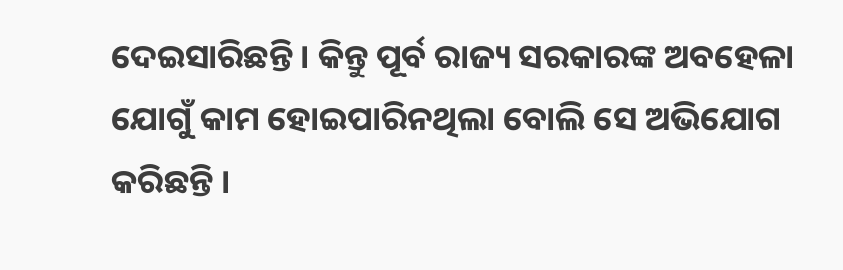ଦେଇସାରିଛନ୍ତି । କିନ୍ତୁ ପୂର୍ବ ରାଜ୍ୟ ସରକାରଙ୍କ ଅବହେଳା ଯୋଗୁଁ କାମ ହୋଇପାରିନଥିଲା ବୋଲି ସେ ଅଭିଯୋଗ କରିଛନ୍ତି ।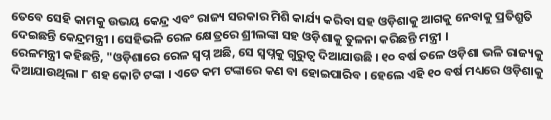ତେବେ ସେହି କାମକୁ ଉଭୟ କେନ୍ଦ୍ର ଏବଂ ରାଜ୍ୟ ସରକାର ମିଶି କାର୍ଯ୍ୟ କରିବା ସହ ଓଡ଼ିଶାକୁ ଆଗକୁ ନେବାକୁ ପ୍ରତିଶ୍ରୁତି ଦେଇଛନ୍ତି କେନ୍ଦ୍ରମନ୍ତ୍ରୀ । ସେହିଭଳି ରେଳ କ୍ଷେତ୍ରରେ ଶ୍ରୀଲଙ୍କା ସହ ଓଡ଼ିଶାକୁ ତୁଳନା କରିଛନ୍ତି ମନ୍ତ୍ରୀ ।
ରେଳମନ୍ତ୍ରୀ କହିଛନ୍ତି, "ଓଡ଼ିଶାରେ ରେଳ ସ୍ବପ୍ନ ଅଛି, ସେ ସ୍ବପ୍ନକୁ ଗୁରୁତ୍ଵ ଦିଆଯାଉଛି । ୧୦ ବର୍ଷ ତଳେ ଓଡ଼ିଶା ଭଳି ରାଜ୍ୟକୁ ଦିଆଯାଉଥିଲା ୮ ଶହ କୋଟି ଟଙ୍କା । ଏତେ କମ ଟଙ୍କାରେ କଣ ବା ହୋଇପାରିବ । ହେଲେ ଏହି ୧୦ ବର୍ଷ ମଧ୍ୟରେ ଓଡ଼ିଶାକୁ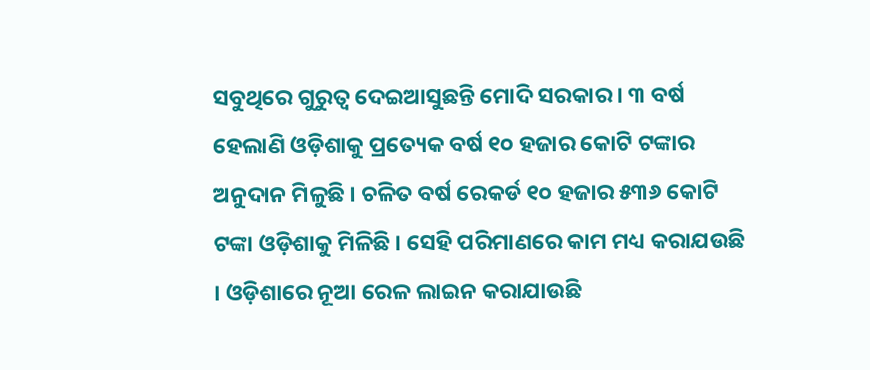ସବୁଥିରେ ଗୁରୁତ୍ଵ ଦେଇଆସୁଛନ୍ତି ମୋଦି ସରକାର । ୩ ବର୍ଷ ହେଲାଣି ଓଡ଼ିଶାକୁ ପ୍ରତ୍ୟେକ ବର୍ଷ ୧୦ ହଜାର କୋଟି ଟଙ୍କାର ଅନୁଦାନ ମିଳୁଛି । ଚଳିତ ବର୍ଷ ରେକର୍ଡ ୧୦ ହଜାର ୫୩୬ କୋଟି ଟଙ୍କା ଓଡ଼ିଶାକୁ ମିଳିଛି । ସେହି ପରିମାଣରେ କାମ ମଧ୍ୟ କରାଯଉଛି । ଓଡ଼ିଶାରେ ନୂଆ ରେଳ ଲାଇନ କରାଯାଉଛି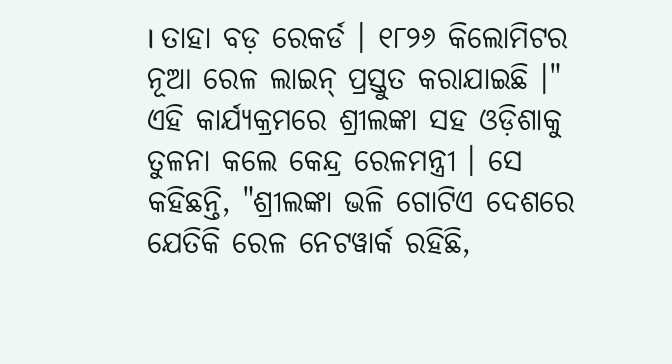। ତାହା ବଡ଼ ରେକର୍ଡ । ୧୮୨୬ କିଲୋମିଟର ନୂଆ ରେଳ ଲାଇନ୍ ପ୍ରସ୍ତୁତ କରାଯାଇଛି ।"
ଏହି କାର୍ଯ୍ୟକ୍ରମରେ ଶ୍ରୀଲଙ୍କା ସହ ଓଡ଼ିଶାକୁ ତୁଳନା କଲେ କେନ୍ଦ୍ର ରେଳମନ୍ତ୍ରୀ । ସେ କହିଛନ୍ତି, "ଶ୍ରୀଲଙ୍କା ଭଳି ଗୋଟିଏ ଦେଶରେ ଯେତିକି ରେଳ ନେଟୱାର୍କ ରହିଛି,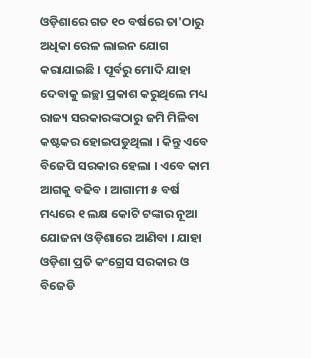ଓଡ଼ିଶାରେ ଗତ ୧୦ ବର୍ଷରେ ତା'ଠାରୁ ଅଧିକା ରେଳ ଲାଇନ ଯୋଗ କରାଯାଇଛି । ପୂର୍ବରୁ ମୋଦି ଯାହା ଦେବାକୁ ଇଚ୍ଛା ପ୍ରକାଶ କରୁଥିଲେ ମଧ୍ୟ ରାଜ୍ୟ ସରକାରଙ୍କଠାରୁ ଜମି ମିଳିବା କଷ୍ଟକର ହୋଇପଡୁଥିଲା । କିନ୍ତୁ ଏବେ ବିଜେପି ସରକାର ହେଲା । ଏବେ କାମ ଆଗକୁ ବଢିବ । ଆଗାମୀ ୫ ବର୍ଷ ମଧ୍ୟରେ ୧ ଲକ୍ଷ କୋଟି ଟଙ୍କାର ନୂଆ ଯୋଜନା ଓଡ଼ିଶାରେ ଆଣିବା । ଯାହା ଓଡ଼ିଶା ପ୍ରତି କଂଗ୍ରେସ ସରକାର ଓ ବିଜେଡି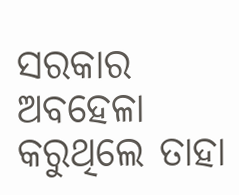ସରକାର ଅବହେଳା କରୁଥିଲେ ତାହା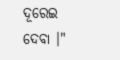ଦୂରେଇ ଦେବା ।"